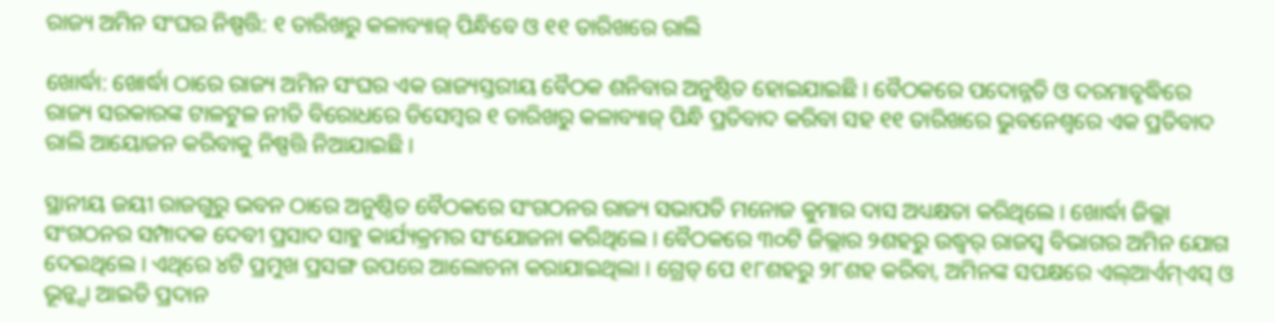ରାଜ୍ୟ ଅମିନ ସଂଘର ନିଷ୍ପତ୍ତି: ୧ ତାରିଖରୁ କଳାବ୍ୟାଜ୍ ପିନ୍ଧିବେ ଓ ୧୧ ତାରିଖରେ ରାଲି

ଖୋର୍ଦ୍ଧା: ଖୋର୍ଦ୍ଧା ଠାରେ ରାଜ୍ୟ ଅମିନ ସଂଘର ଏକ ରାଜ୍ୟସ୍ତରୀୟ ବୈଠକ ଶନିବାର ଅନୁଷ୍ଠିତ ହୋଇଯାଇଛି । ବୈଠକରେ ପଦୋନ୍ନତି ଓ ଦରମାବୃଦ୍ଧିରେ ରାଜ୍ୟ ସରକାରଙ୍କ ଟାଳଟୁଳ ନୀତି ବିରୋଧରେ ଡିସେମ୍ବର ୧ ତାରିଖରୁ କଳାବ୍ୟାଜ୍ ପିନ୍ଧି ପ୍ରତିବାଦ କରିବା ସହ ୧୧ ତାରିଖରେ ଭୁବନେଶ୍ୱରେ ଏକ ପ୍ରତିବାଦ ରାଲି ଆୟୋଜନ କରିବାକୁ ନିଷ୍ପତ୍ତି ନିଆଯାଇଛି ।

ସ୍ଥାନୀୟ ଜୟୀ ରାଜଗୁରୁ ଭବନ ଠାରେ ଅନୁଷ୍ଠିତ ବୈଠକରେ ସଂଗଠନର ରାଜ୍ୟ ସଭାପତି ମନୋଜ କୁମାର ଦାସ ଅଧ୍ୟକ୍ଷତା କରିଥିଲେ । ଖୋର୍ଦ୍ଧା ଜିଲ୍ଲା ସଂଗଠନର ସମ୍ପାଦକ ଦେବୀ ପ୍ରସାଦ ସାହୁ କାର୍ଯ୍ୟକ୍ରମର ସଂଯୋଜନା କରିଥିଲେ । ବୈଠକରେ ୩୦ଟି ଜିଲ୍ଲାର ୨ଶହରୁ ଉଦ୍ଧ୍ୱର୍ ରାଜସ୍ୱ ବିଭାଗର ଅମିନ ଯୋଗ ଦେଇଥିଲେ । ଏଥିରେ ୪ଟି ପ୍ରମୁଖ ପ୍ରସଙ୍ଗ ଉପରେ ଆଲୋଚନା କରାଯାଇଥିଲା । ଗ୍ରେଡ୍ ପେ ୧୮ଶହରୁ ୨୮ଶହ କରିବା, ଅମିନଙ୍କ ସପକ୍ଷରେ ଏଲ୍ଆର୍ଏମ୍ଏସ୍ ଓ ଭୂନ୍କ୍ସା ଆଇଡି ପ୍ରଦାନ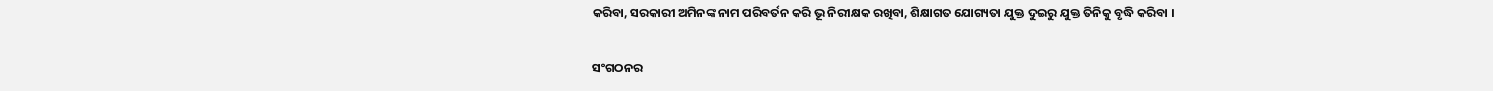କରିବା, ସରକାରୀ ଅମିନଙ୍କ ନାମ ପରିବର୍ତନ କରି ଭୂ ନିରୀକ୍ଷକ ରଖିବା, ଶିକ୍ଷାଗତ ଯୋଗ୍ୟତା ଯୁକ୍ତ ଦୁଇରୁ ଯୁକ୍ତ ତିନିକୁ ବୃଦ୍ଧି କରିବା ।

ସଂଗଠନର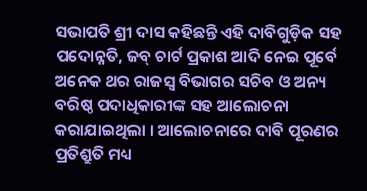ସଭାପତି ଶ୍ରୀ ଦାସ କହିଛନ୍ତି ଏହି ଦାବିଗୁଡ଼ିକ ସହ ପଦୋନ୍ନତି, ଜବ୍ ଚାର୍ଟ ପ୍ରକାଶ ଆଦି ନେଇ ପୂର୍ବେ ଅନେକ ଥର ରାଜସ୍ୱ ବିଭାଗର ସଚିବ ଓ ଅନ୍ୟ ବରିଷ୍ଠ ପଦାଧିକାରୀଙ୍କ ସହ ଆଲୋଚନା କରାଯାଇଥିଲା । ଆଲୋଚନାରେ ଦାବି ପୂରଣର ପ୍ରତିଶ୍ରୁତି ମଧ୍ୟ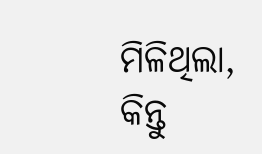ମିଳିଥିଲା, କିନ୍ତୁ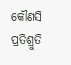କୌଣସି ପ୍ରତିଶ୍ରୁତି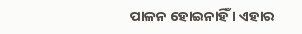ପାଳନ ହୋଇନାହିଁ । ଏହାର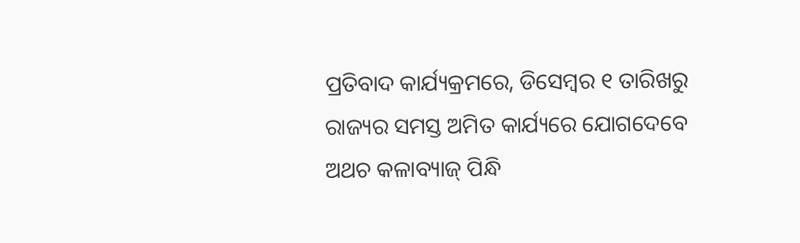ପ୍ରତିବାଦ କାର୍ଯ୍ୟକ୍ରମରେ, ଡିସେମ୍ବର ୧ ତାରିଖରୁ ରାଜ୍ୟର ସମସ୍ତ ଅମିତ କାର୍ଯ୍ୟରେ ଯୋଗଦେବେ ଅଥଚ କଳାବ୍ୟାଜ୍ ପିନ୍ଧି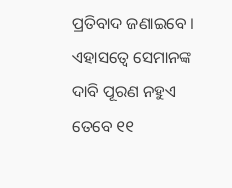ପ୍ରତିବାଦ ଜଣାଇବେ । ଏହାସତ୍ୱେ ସେମାନଙ୍କ ଦାବି ପୂରଣ ନହୁଏ ତେବେ ୧୧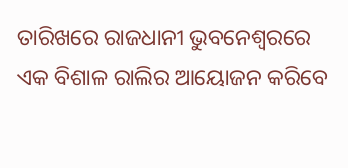ତାରିଖରେ ରାଜଧାନୀ ଭୁବନେଶ୍ୱରରେ ଏକ ବିଶାଳ ରାଲିର ଆୟୋଜନ କରିବେ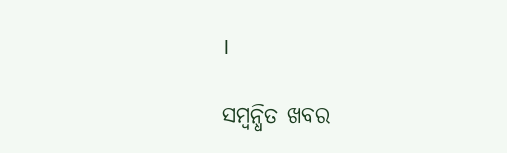।

ସମ୍ବନ୍ଧିତ ଖବର